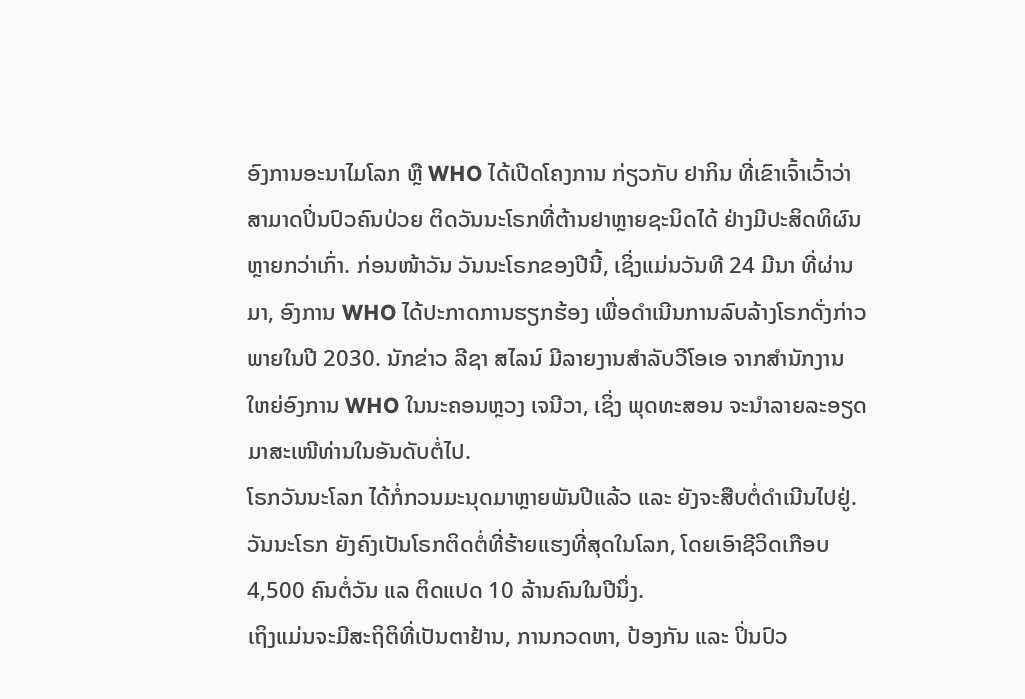ອົງການອະນາໄມໂລກ ຫຼື WHO ໄດ້ເປີດໂຄງການ ກ່ຽວກັບ ຢາກິນ ທີ່ເຂົາເຈົ້າເວົ້າວ່າ
ສາມາດປິ່ນປົວຄົນປ່ວຍ ຕິດວັນນະໂຣກທີ່ຕ້ານຢາຫຼາຍຊະນິດໄດ້ ຢ່າງມີປະສິດທິຜົນ
ຫຼາຍກວ່າເກົ່າ. ກ່ອນໜ້າວັນ ວັນນະໂຣກຂອງປີນີ້, ເຊິ່ງແມ່ນວັນທີ 24 ມີນາ ທີ່ຜ່ານ
ມາ, ອົງການ WHO ໄດ້ປະກາດການຮຽກຮ້ອງ ເພື່ອດຳເນີນການລົບລ້າງໂຣກດັ່ງກ່າວ
ພາຍໃນປີ 2030. ນັກຂ່າວ ລີຊາ ສໄລນ໌ ມີລາຍງານສຳລັບວີໂອເອ ຈາກສຳນັກງານ
ໃຫຍ່ອົງການ WHO ໃນນະຄອນຫຼວງ ເຈນີວາ, ເຊິ່ງ ພຸດທະສອນ ຈະນຳລາຍລະອຽດ
ມາສະເໜີທ່ານໃນອັນດັບຕໍ່ໄປ.
ໂຣກວັນນະໂລກ ໄດ້ກໍ່ກວນມະນຸດມາຫຼາຍພັນປີແລ້ວ ແລະ ຍັງຈະສືບຕໍ່ດຳເນີນໄປຢູ່.
ວັນນະໂຣກ ຍັງຄົງເປັນໂຣກຕິດຕໍ່ທີ່ຮ້າຍແຮງທີ່ສຸດໃນໂລກ, ໂດຍເອົາຊີວິດເກືອບ
4,500 ຄົນຕໍ່ວັນ ແລ ຕິດແປດ 10 ລ້ານຄົນໃນປີນຶ່ງ.
ເຖິງແມ່ນຈະມີສະຖິຕິທີ່ເປັນຕາຢ້ານ, ການກວດຫາ, ປ້ອງກັນ ແລະ ປິ່ນປົວ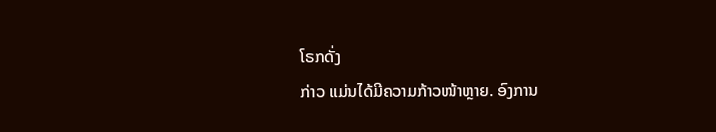ໂຣກດັ່ງ
ກ່າວ ແມ່ນໄດ້ມີຄວາມກ້າວໜ້າຫຼາຍ. ອົງການ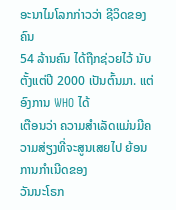ອະນາໄມໂລກກ່າວວ່າ ຊີວິດຂອງຄົນ
54 ລ້ານຄົນ ໄດ້ຖືກຊ່ວຍໄວ້ ນັບຕັ້ງແຕ່ປີ 2000 ເປັນຕົ້ນມາ. ແຕ່ອົງການ WHO ໄດ້
ເຕືອນວ່າ ຄວາມສຳເລັດແມ່ນມີຄວາມສ່ຽງທີ່ຈະສູນເສຍໄປ ຍ້ອນການກຳເນີດຂອງ
ວັນນະໂຣກ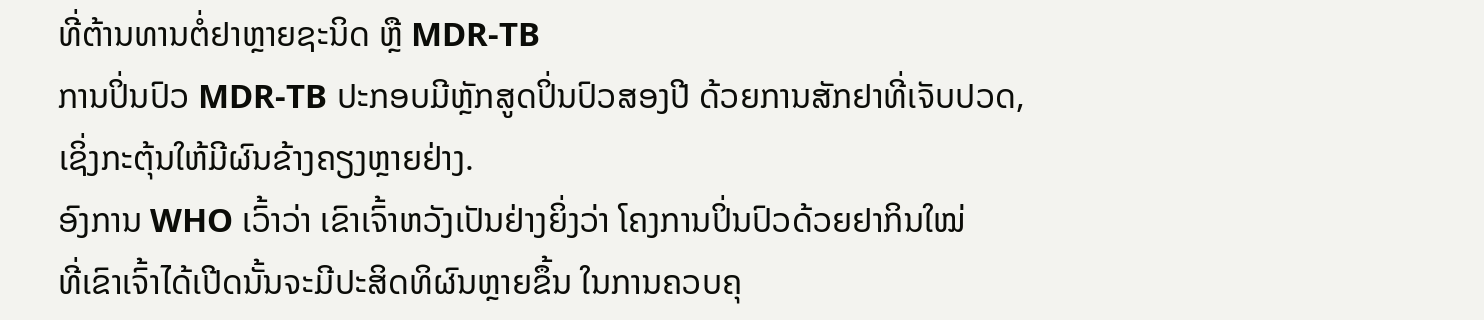ທີ່ຕ້ານທານຕໍ່ຢາຫຼາຍຊະນິດ ຫຼື MDR-TB
ການປິ່ນປົວ MDR-TB ປະກອບມີຫຼັກສູດປິ່ນປົວສອງປີ ດ້ວຍການສັກຢາທີ່ເຈັບປວດ,
ເຊິ່ງກະຕຸ້ນໃຫ້ມີຜົນຂ້າງຄຽງຫຼາຍຢ່າງ.
ອົງການ WHO ເວົ້າວ່າ ເຂົາເຈົ້າຫວັງເປັນຢ່າງຍິ່ງວ່າ ໂຄງການປິ່ນປົວດ້ວຍຢາກິນໃໝ່
ທີ່ເຂົາເຈົ້າໄດ້ເປີດນັ້ນຈະມີປະສິດທິຜົນຫຼາຍຂຶ້ນ ໃນການຄວບຄຸ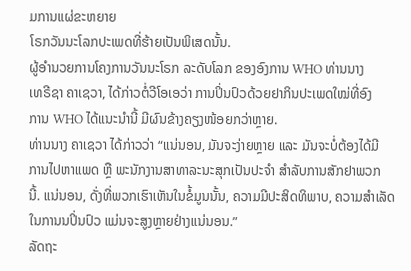ມການແຜ່ຂະຫຍາຍ
ໂຣກວັນນະໂລກປະເພດທີ່ຮ້າຍເປັນພິເສດນັ້ນ.
ຜູ້ອຳນວຍການໂຄງການວັນນະໂຣກ ລະດັບໂລກ ຂອງອົງການ WHO ທ່ານນາງ
ເທຣີຊາ ຄາເຊວາ, ໄດ້ກ່າວຕໍ່ວີໂອເອວ່າ ການປິ່ນປົວດ້ວຍຢາກິນປະເພດໃໝ່ທີ່ອົງ
ການ WHO ໄດ້ແນະນຳນີ້ ມີຜົນຂ້າງຄຽງໜ້ອຍກວ່າຫຼາຍ.
ທ່ານນາງ ຄາເຊວາ ໄດ້ກ່າວວ່າ “ແນ່ນອນ, ມັນຈະງ່າຍຫຼາຍ ແລະ ມັນຈະບໍ່ຕ້ອງໄດ້ມີ
ການໄປຫາແພດ ຫຼື ພະນັກງານສາທາລະນະສຸກເປັນປະຈຳ ສຳລັບການສັກຢາພວກ
ນີ້. ແນ່ນອນ, ດັ່ງທີ່ພວກເຮົາເຫັນໃນຂໍ້ມູນນັ້ນ, ຄວາມມີປະສິດທິພາບ, ຄວາມສຳເລັດ
ໃນການນປິ່ນປົວ ແມ່ນຈະສູງຫຼາຍຢ່າງແນ່ນອນ.”
ລັດຖະ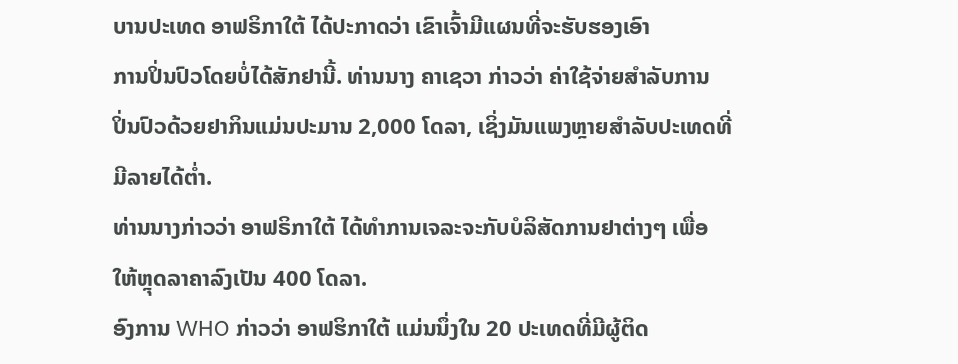ບານປະເທດ ອາຟຣິກາໃຕ້ ໄດ້ປະກາດວ່າ ເຂົາເຈົ້າມີແຜນທີ່ຈະຮັບຮອງເອົາ
ການປິ່ນປົວໂດຍບໍ່ໄດ້ສັກຢານີ້. ທ່ານນາງ ຄາເຊວາ ກ່າວວ່າ ຄ່າໃຊ້ຈ່າຍສຳລັບການ
ປິ່ນປົວດ້ວຍຢາກິນແມ່ນປະມານ 2,000 ໂດລາ, ເຊິ່ງມັນແພງຫຼາຍສຳລັບປະເທດທີ່
ມີລາຍໄດ້ຕ່ຳ.
ທ່ານນາງກ່າວວ່າ ອາຟຣິກາໃຕ້ ໄດ້ທຳການເຈລະຈະກັບບໍລິສັດການຢາຕ່າງໆ ເພື່ອ
ໃຫ້ຫຼຸດລາຄາລົງເປັນ 400 ໂດລາ.
ອົງການ WHO ກ່າວວ່າ ອາຟຮິກາໃຕ້ ແມ່ນນຶ່ງໃນ 20 ປະເທດທີ່ມີຜູ້ຕິດ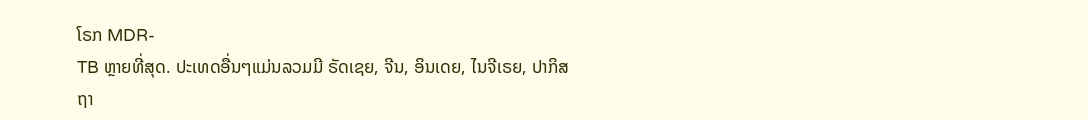ໂຣກ MDR-
TB ຫຼາຍທີ່ສຸດ. ປະເທດອື່ນໆແມ່ນລວມມີ ຣັດເຊຍ, ຈີນ, ອິນເດຍ, ໄນຈີເຣຍ, ປາກິສ
ຖາ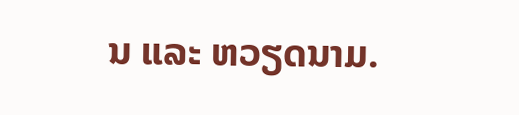ນ ແລະ ຫວຽດນາມ.